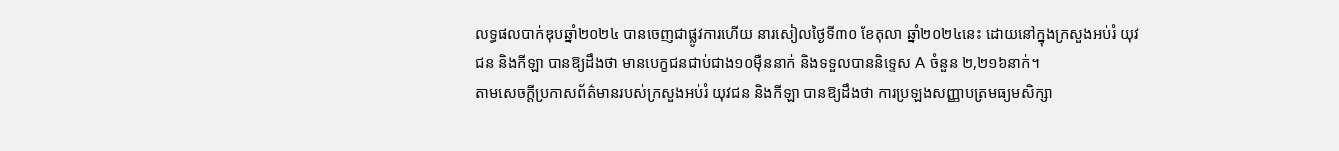លទ្ធផលបាក់ឌុបឆ្នាំ២០២៤ បានចេញជាផ្លូវការហើយ នារសៀលថ្ងៃទី៣០ ខែតុលា ឆ្នាំ២០២៤នេះ ដោយនៅក្នុងក្រសួងអប់រំ យុវជន និងកីឡា បានឱ្យដឹងថា មានបេក្ខជនជាប់ជាង១០ម៉ឺននាក់ និងទទួលបាននិទ្ទេស A ចំនួន ២,២១៦នាក់។
តាមសេចក្ដីប្រកាសព័ត៌មានរបស់ក្រសួងអប់រំ យុវជន និងកីឡា បានឱ្យដឹងថា ការប្រឡងសញ្ញាបត្រមធ្យមសិក្សា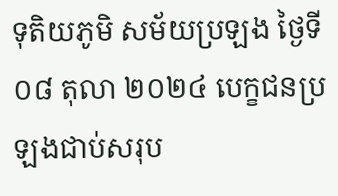ទុតិយភូមិ សម័យប្រឡង ថ្ងៃទី០៨ តុលា ២០២៤ បេក្ខជនប្រឡងជាប់សរុប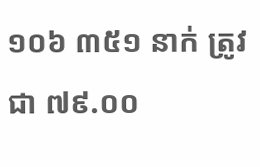១០៦ ៣៥១ នាក់ ត្រូវជា ៧៩.០០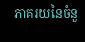ភាគរយនៃចំនួ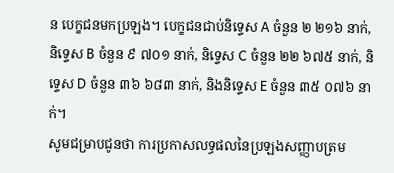ន បេក្ខជនមកប្រឡង។ បេក្ខជនជាប់និទ្ទេស A ចំនួន ២ ២១៦ នាក់, និទ្ទេស B ចំនួន ៩ ៧០១ នាក់, និទ្ទេស C ចំនួន ២២ ៦៧៥ នាក់, និទ្ទេស D ចំនួន ៣៦ ៦៨៣ នាក់, និងនិទ្ទេស E ចំនួន ៣៥ ០៧៦ នាក់។
សូមជម្រាបជូនថា ការប្រកាសលទ្ធផលនៃប្រឡងសញ្ញាបត្រម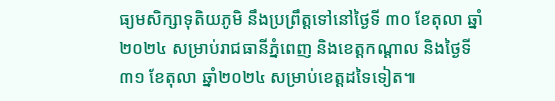ធ្យមសិក្សាទុតិយភូមិ នឹងប្រព្រឹត្តទៅនៅថ្ងៃទី ៣០ ខែតុលា ឆ្នាំ២០២៤ សម្រាប់រាជធានីភ្នំពេញ និងខេត្តកណ្តាល និងថ្ងៃទី៣១ ខែតុលា ឆ្នាំ២០២៤ សម្រាប់ខេត្តដទៃទៀត៕